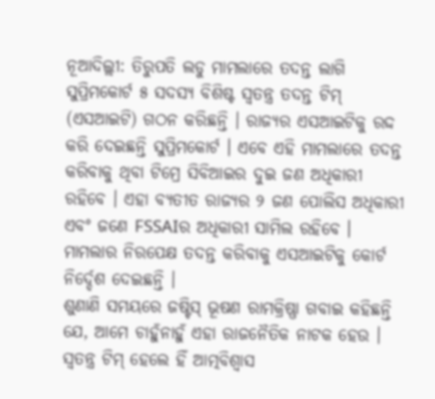ନୂଆଦିଲ୍ଲୀ: ତିରୁପତି ଲଡୁ ମାମଲାରେ ତଦନ୍ତ ଲାଗି ସୁପ୍ରିମକୋର୍ଟ ୫ ସଦସ୍ୟ ବିଶିଷ୍ଟ ସ୍ବତନ୍ତ୍ର ତଦନ୍ତ ଟିମ୍ (ଏସଆଇଟି) ଗଠନ କରିଛନ୍ତି । ରାଜ୍ୟର ଏସଆଇଟିକୁ ରଦ୍ଦ କରି ଦେଇଛନ୍ତି ସୁପ୍ରିମକୋର୍ଟ । ଏବେ ଏହି ମାମଲାରେ ତଦନ୍ତ କରିବାକୁ ଥିବା ଟିମ୍ରେ ସିବିଆଇର ଦୁଇ ଜଣ ଅଧିକାରୀ ରହିବେ । ଏହା ବ୍ୟତୀତ ରାଜ୍ୟର ୨ ଜଣ ପୋଲିସ ଅଧିକାରୀ ଏବଂ ଜଣେ FSSAIର ଅଧିକାରୀ ସାମିଲ ରହିବେ । ମାମଲାର ନିରପେକ୍ଷ ତଦନ୍ତ କରିବାକୁ ଏସଆଇଟିକୁ କୋର୍ଟ ନିର୍ଦ୍ଦେଶ ଦେଇଛନ୍ତି ।
ଶୁଣାଣି ସମୟରେ ଜଷ୍ଟିସ୍ ଭୂଷଣ ରାମକ୍ରିଷ୍ଣା ଗବାଇ କହିଛନ୍ତି ଯେ, ଆମେ ଚାହୁଁନାହୁଁ ଏହା ରାଜନୈତିକ ନାଟକ ହେଉ । ସ୍ବତନ୍ତ୍ର ଟିମ୍ ହେଲେ ହିଁ ଆତ୍ମବିଶ୍ବାସ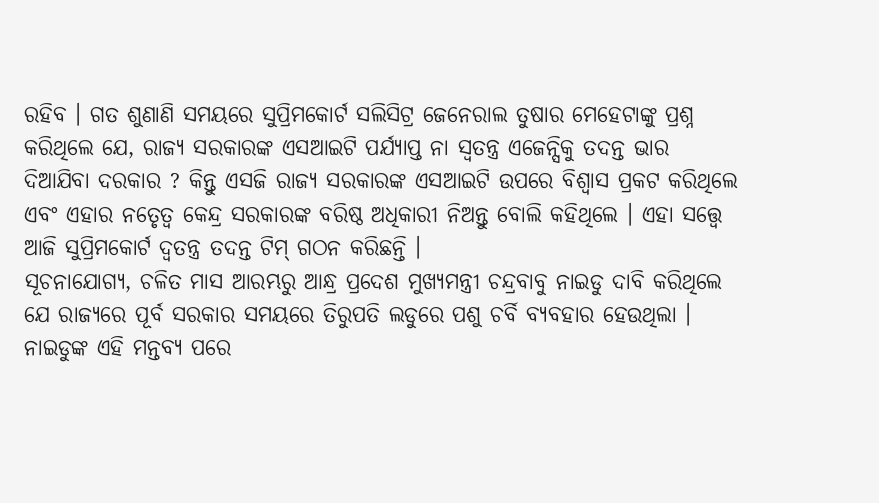ରହିବ । ଗତ ଶୁଣାଣି ସମୟରେ ସୁପ୍ରିମକୋର୍ଟ ସଲିସିଟ୍ର ଜେନେରାଲ ତୁଷାର ମେହେଟାଙ୍କୁ ପ୍ରଶ୍ନ କରିଥିଲେ ଯେ, ରାଜ୍ୟ ସରକାରଙ୍କ ଏସଆଇଟି ପର୍ଯ୍ୟାପ୍ତ ନା ସ୍ବତନ୍ତ୍ର ଏଜେନ୍ସିକୁ ତଦନ୍ତ ଭାର ଦିଆଯିବା ଦରକାର ? କିନ୍ତୁ ଏସଜି ରାଜ୍ୟ ସରକାରଙ୍କ ଏସଆଇଟି ଉପରେ ବିଶ୍ବାସ ପ୍ରକଟ କରିଥିଲେ ଏବଂ ଏହାର ନତେୃତ୍ବ କେନ୍ଦ୍ର ସରକାରଙ୍କ ବରିଷ୍ଠ ଅଧିକାରୀ ନିଅନ୍ତୁ ବୋଲି କହିଥିଲେ । ଏହା ସତ୍ତ୍ୱେ ଆଜି ସୁପ୍ରିମକୋର୍ଟ ଦ୍ବତନ୍ତ୍ର ତଦନ୍ତ ଟିମ୍ ଗଠନ କରିଛନ୍ତି ।
ସୂଚନାଯୋଗ୍ୟ, ଚଳିତ ମାସ ଆରମ୍ଭରୁ ଆନ୍ଧ୍ର ପ୍ରଦେଶ ମୁଖ୍ୟମନ୍ତ୍ରୀ ଚନ୍ଦ୍ରବାବୁ ନାଇଡୁ ଦାବି କରିଥିଲେ ଯେ ରାଜ୍ୟରେ ପୂର୍ବ ସରକାର ସମୟରେ ତିରୁପତି ଲଡୁରେ ପଶୁ ଚର୍ବି ବ୍ୟବହାର ହେଉଥିଲା । ନାଇଡୁଙ୍କ ଏହି ମନ୍ତବ୍ୟ ପରେ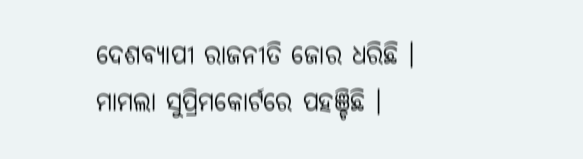ଦେଶବ୍ୟାପୀ ରାଜନୀତି ଜୋର ଧରିଛି । ମାମଲା ସୁପ୍ରିମକୋର୍ଟରେ ପହଞ୍ଚିଛି ।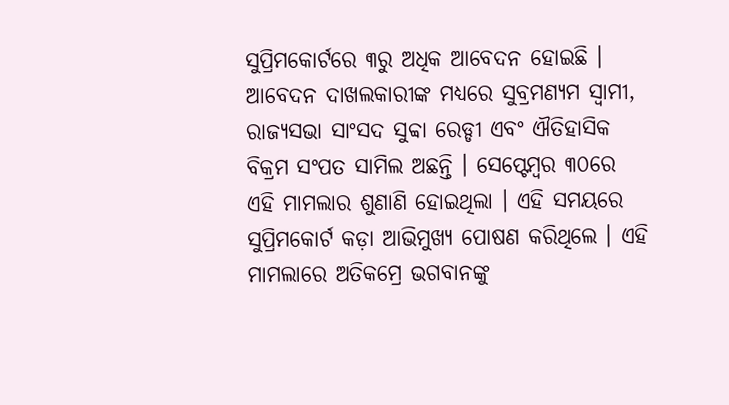ସୁପ୍ରିମକୋର୍ଟରେ ୩ରୁ ଅଧିକ ଆବେଦନ ହୋଇଛି । ଆବେଦନ ଦାଖଲକାରୀଙ୍କ ମଧ୍ୟରେ ସୁବ୍ରମଣ୍ୟମ ସ୍ବାମୀ, ରାଜ୍ୟସଭା ସାଂସଦ ସୁବ୍ବା ରେଡ୍ଡୀ ଏବଂ ଐତିହାସିକ ବିକ୍ରମ ସଂପତ ସାମିଲ ଅଛନ୍ତି । ସେପ୍ଟେମ୍ବର ୩୦ରେ ଏହି ମାମଲାର ଶୁଣାଣି ହୋଇଥିଲା । ଏହି ସମୟରେ ସୁପ୍ରିମକୋର୍ଟ କଡ଼ା ଆଭିମୁଖ୍ୟ ପୋଷଣ କରିଥିଲେ । ଏହି ମାମଲାରେ ଅତିକମ୍ରେ ଭଗବାନଙ୍କୁ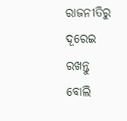ରାଜନୀତିରୁ ଦୂରେଇ ରଖନ୍ତୁ ବୋଲି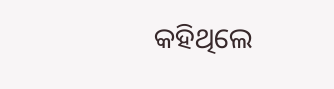କହିଥିଲେ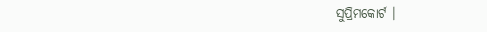ସୁପ୍ରିମକୋର୍ଟ ।